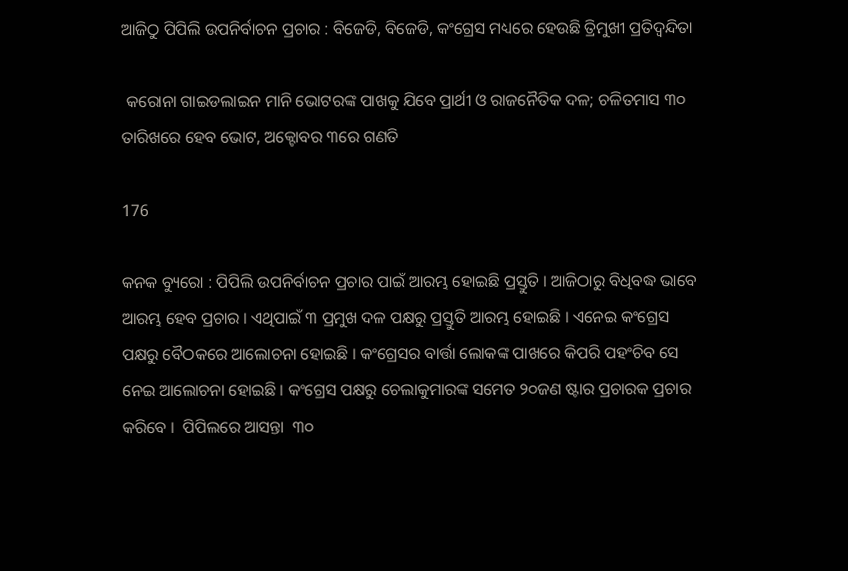ଆଜିଠୁ ପିପିଲି ଉପନିର୍ବାଚନ ପ୍ରଚାର : ବିଜେଡି, ବିଜେଡି, କଂଗ୍ରେସ ମଧ୍ୟରେ ହେଉଛି ତ୍ରିମୁଖୀ ପ୍ରତିଦ୍ୱନ୍ଦିତା

 କରୋନା ଗାଇଡଲାଇନ ମାନି ଭୋଟରଙ୍କ ପାଖକୁ ଯିବେ ପ୍ରାର୍ଥୀ ଓ ରାଜନୈତିକ ଦଳ; ଚଳିତମାସ ୩୦ ତାରିଖରେ ହେବ ଭୋଟ, ଅକ୍ଟୋବର ୩ରେ ଗଣତି

176

କନକ ବ୍ୟୁରୋ : ପିପିଲି ଉପନିର୍ବାଚନ ପ୍ରଚାର ପାଇଁ ଆରମ୍ଭ ହୋଇଛି ପ୍ରସ୍ତୁତି । ଆଜିଠାରୁ ବିଧିବଦ୍ଧ ଭାବେ ଆରମ୍ଭ ହେବ ପ୍ରଚାର । ଏଥିପାଇଁ ୩ ପ୍ରମୁଖ ଦଳ ପକ୍ଷରୁ ପ୍ରସ୍ତୁତି ଆରମ୍ଭ ହୋଇଛି । ଏନେଇ କଂଗ୍ରେସ ପକ୍ଷରୁ ବୈଠକରେ ଆଲୋଚନା ହୋଇଛି । କଂଗ୍ରେସର ବାର୍ତ୍ତା ଲୋକଙ୍କ ପାଖରେ କିପରି ପହଂଚିବ ସେ ନେଇ ଆଲୋଚନା ହୋଇଛି । କଂଗ୍ରେସ ପକ୍ଷରୁ ଚେଲାକୁମାରଙ୍କ ସମେତ ୨୦ଜଣ ଷ୍ଟାର ପ୍ରଚାରକ ପ୍ରଚାର କରିବେ ।  ପିପିଲରେ ଆସନ୍ତା  ୩୦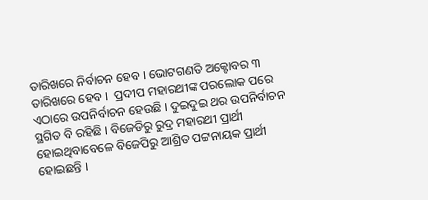ତାରିଖରେ ନିର୍ବାଚନ ହେବ । ଭୋଟଗଣତି ଅକ୍ଟୋବର ୩ ତାରିଖରେ ହେବ ।  ପ୍ରଦୀପ ମହାରଥୀଙ୍କ ପରଲୋକ ପରେ ଏଠାରେ ଉପନିର୍ବାଚନ ହେଉଛି । ଦୁଇଦୁଇ ଥର ଉପନିର୍ବାଚନ ସ୍ଥଗିତ ବି ରହିଛି । ବିଜେଡିରୁ ରୁଦ୍ର ମହାରଥୀ ପ୍ରାର୍ଥୀ ହୋଇଥିବାବେଳେ ବିଜେପିରୁ ଆଶ୍ରିତ ପଟ୍ଟନାୟକ ପ୍ରାର୍ଥୀ ହୋଇଛନ୍ତି ।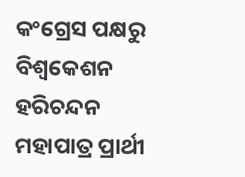କଂଗ୍ରେସ ପକ୍ଷରୁ ବିଶ୍ୱକେଶନ ହରିଚନ୍ଦନ ମହାପାତ୍ର ପ୍ରାର୍ଥୀ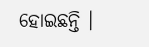ହୋଇଛନ୍ତି ।